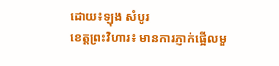ដោយ៖ឡុង សំបូរ
ខេត្តព្រះវិហារ៖ មានការភ្ញាក់ផ្អើលមួ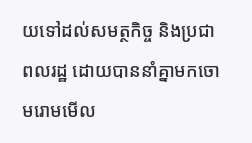យទៅដល់សមត្ថកិច្ច និងប្រជាពលរដ្ឋ ដោយបាននាំគ្នាមកចោមរោមមើល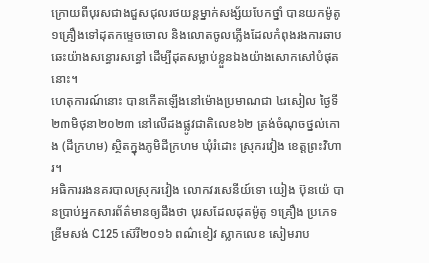ក្រោយពីបុរសជាងជួសជុលរថយន្តម្នាក់សង្ស័យបែកថ្នាំ បានយកម៉ូតូ ១គ្រឿងទៅដុតកម្ទេចចោល និងលោតចូលភ្លើងដែលកំពុងរងការឆាបឆេះយ៉ាងសន្ធោរសន្ធៅ ដើម្បីដុតសម្លាប់ខ្លួនឯងយ៉ាងសោកសៅបំផុតនោះ។
ហេតុការណ៍នោះ បានកើតឡើងនៅម៉ោងប្រមាណជា ៤រសៀល ថ្ងៃទី២៣មិថុនា២០២៣ នៅលើដងផ្លូវជាតិលេខ៦២ ត្រង់ចំណុចថ្នល់កោង (ដីក្រហម) ស្ថិតក្នុងភូមិដីក្រហម ឃុំរំដោះ ស្រុករវៀង ខេត្តព្រះវិហារ។
អធិការរងនគរបាលស្រុករវៀង លោកវរសេនីយ៍ទោ យៀង ប៊ុនយ៉េ បានប្រាប់អ្នកសារព័ត៌មានឲ្យដឹងថា បុរសដែលដុតម៉ូតូ ១គ្រឿង ប្រភេទឌ្រីមសង់ C125 ស៊េរី២០១៦ ពណ៌ខៀវ ស្លាកលេខ សៀមរាប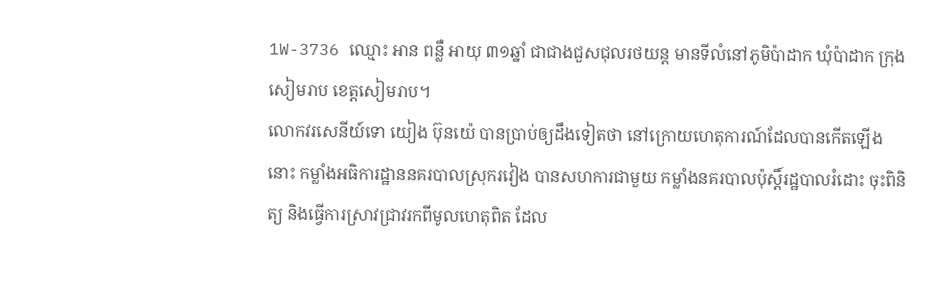1W-3736 ឈ្មោះ អាន ពន្លឺ អាយុ ៣១ឆ្នាំ ជាជាងជួសជុលរថយន្ត មានទីលំនៅភូមិប៉ាដាក ឃុំប៉ាដាក ក្រុងសៀមរាប ខេត្តសៀមរាប។
លោកវរសេនីយ៍ទោ យៀង ប៊ុនយ៉េ បានប្រាប់ឲ្យដឹងទៀតថា នៅក្រោយហេតុការណ៍ដែលបានកើតឡើងនោះ កម្លាំងអធិការដ្ឋាននគរបាលស្រុករវៀង បានសហការជាមួយ កម្លាំងនគរបាលប៉ុស្តិ៍រដ្ឋបាលរំដោះ ចុះពិនិត្យ និងធ្វើការស្រាវជ្រាវរកពីមូលហេតុពិត ដែល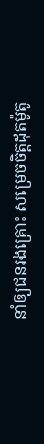នាំឲ្យជនរងគ្រោះ សម្រេចចិត្តដុតម៉ូតូ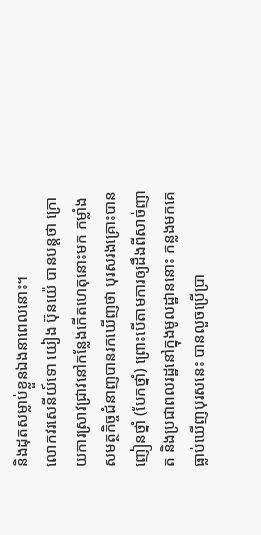និងដុតសម្លាប់ខ្លួនឯងនាពេលនោះ។
លោកវរសេនីយ៍ទោ យៀង ប៊ុនយ៉េ បានបន្តថា ក្រោយការស្រាវជ្រាវនៅកន្លែងកើតហេតុនោះមក កម្លាំងសមត្ថកិច្ចជំនាញបានរកឃើញថា បុរសរងគ្រោះបានញៀនថ្នាំ (បែកថ្នាំ) ព្រោះបើតាមការឲ្យដឹងពីសាច់ញាត និងប្រជាពលរដ្ឋនៅក្នុងមូលដ្ឋាននោះ កន្លងមកគេធ្លាប់ឃើញបុរសនេះ បានលួចប្រើប្រា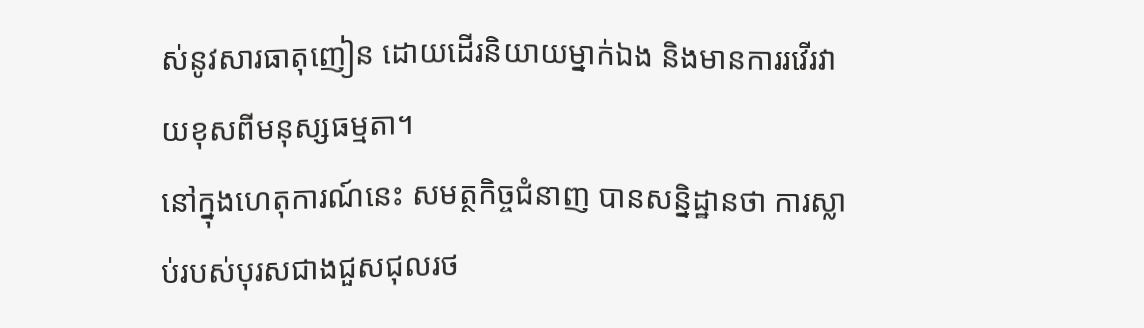ស់នូវសារធាតុញៀន ដោយដើរនិយាយម្នាក់ឯង និងមានការរវើរវាយខុសពីមនុស្សធម្មតា។
នៅក្នុងហេតុការណ៍នេះ សមត្ថកិច្ចជំនាញ បានសន្និដ្ឋានថា ការស្លាប់របស់បុរសជាងជួសជុលរថ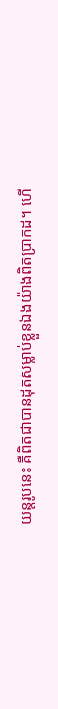យន្តរូបនេះ គឺពិតជាបានដុតសម្លាប់ខ្លួនឯងយ៉ាងពិតប្រាកដ។ ហើ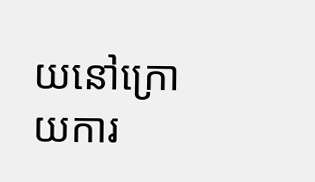យនៅក្រោយការ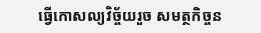ធ្វើកោសល្យវិច្ច័យរួច សមត្ថកិច្ចន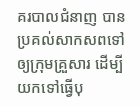គរបាលជំនាញ បានប្រគល់សាកសពទៅឲ្យក្រុមគ្រួសារ ដើម្បីយកទៅធ្វើបុ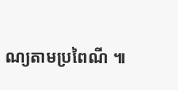ណ្យតាមប្រពៃណី ៕